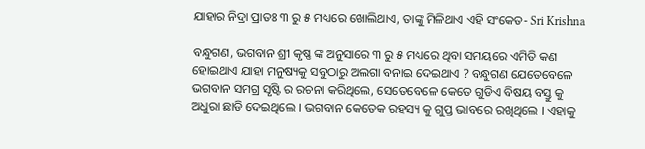ଯାହାର ନିଦ୍ରା ପ୍ରାତଃ ୩ ରୁ ୫ ମଧ୍ୟରେ ଖୋଲିଥାଏ, ତାଙ୍କୁ ମିଳିଥାଏ ଏହି ସଂକେତ- Sri Krishna

ବନ୍ଧୁଗଣ, ଭଗବାନ ଶ୍ରୀ କୃଷ୍ଣ ଙ୍କ ଅନୁସାରେ ୩ ରୁ ୫ ମଧ୍ୟରେ ଥିବା ସମୟରେ ଏମିତି କଣ ହୋଇଥାଏ ଯାହା ମନୁଷ୍ୟକୁ ସବୁଠାରୁ ଅଲଗା ବନାଇ ଦେଇଥାଏ ? ବନ୍ଧୁଗଣ ଯେତେବେଳେ ଭଗବାନ ସମଗ୍ର ସୃଷ୍ଟି ର ରଚନା କରିଥିଲେ, ସେତେବେଳେ କେତେ ଗୁଡିଏ ବିଷୟ ବସ୍ତୁ କୁ ଅଧୁରା ଛାଡି ଦେଇଥିଲେ । ଭଗବାନ କେତେକ ରହସ୍ୟ କୁ ଗୁପ୍ତ ଭାବରେ ରଖିଥିଲେ । ଏହାକୁ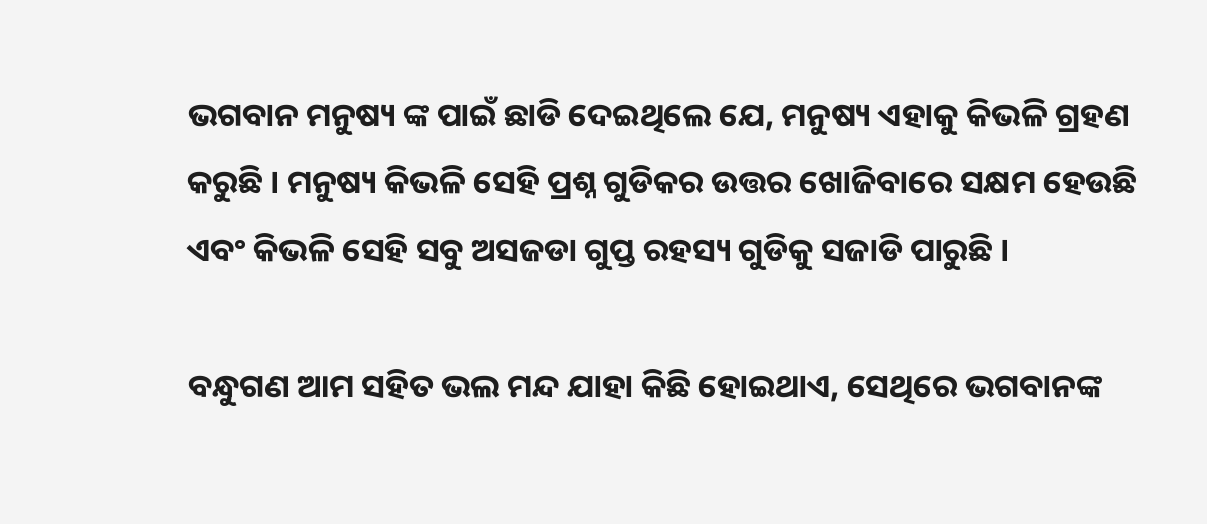ଭଗବାନ ମନୁଷ୍ୟ ଙ୍କ ପାଇଁ ଛାଡି ଦେଇଥିଲେ ଯେ, ମନୁଷ୍ୟ ଏହାକୁ କିଭଳି ଗ୍ରହଣ କରୁଛି । ମନୁଷ୍ୟ କିଭଳି ସେହି ପ୍ରଶ୍ନ ଗୁଡିକର ଉତ୍ତର ଖୋଜିବାରେ ସକ୍ଷମ ହେଉଛି ଏବଂ କିଭଳି ସେହି ସବୁ ଅସଜଡା ଗୁପ୍ତ ରହସ୍ୟ ଗୁଡିକୁ ସଜାଡି ପାରୁଛି ।

ବନ୍ଧୁଗଣ ଆମ ସହିତ ଭଲ ମନ୍ଦ ଯାହା କିଛି ହୋଇଥାଏ, ସେଥିରେ ଭଗବାନଙ୍କ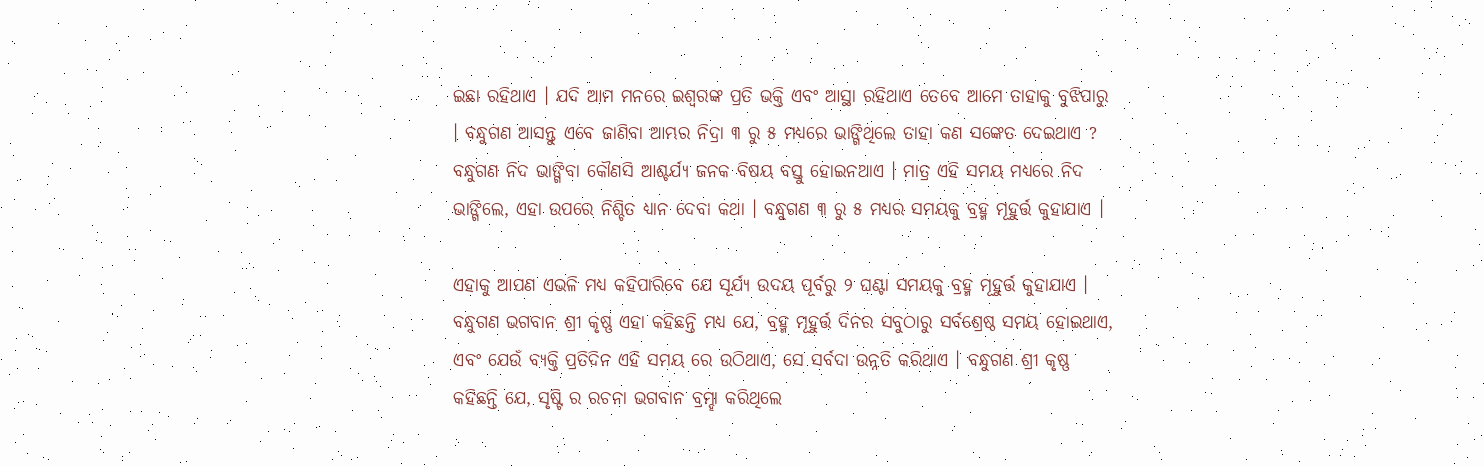ଇଛା ରହିଥାଏ । ଯଦି ଆମ ମନରେ ଇଶ୍ଵରଙ୍କ ପ୍ରତି ଭକ୍ତି ଏବଂ ଆସ୍ଥା ରହିଥାଏ ତେବେ ଆମେ ତାହାକୁ ବୁଝିପାରୁ । ବନ୍ଧୁଗଣ ଆସନ୍ତୁ ଏବେ ଜାଣିବା ଆମ୍ଭର ନିଦ୍ରା ୩ ରୁ ୫ ମଧ୍ୟରେ ଭାଙ୍ଗିଥିଲେ ତାହା କଣ ସଙ୍କେତ ଦେଇଥାଏ ? ବନ୍ଧୁଗଣ ନିଦ ଭାଙ୍ଗିବା କୌଣସି ଆଶ୍ଚର୍ଯ୍ୟ ଜନକ ବିଷୟ ବସ୍ତୁ ହୋଇନଥାଏ । ମାତ୍ର ଏହି ସମୟ ମଧ୍ୟରେ ନିଦ ଭାଙ୍ଗିଲେ, ଏହା ଉପରେ ନିଶ୍ଚିତ ଧ୍ୟାନ ଦେବା କଥା । ବନ୍ଧୁଗଣ ୩ ରୁ ୫ ମଧ୍ୟର ସମୟକୁ ବ୍ରହ୍ମ ମୂହୁର୍ତ୍ତ କୁହାଯାଏ ।

ଏହାକୁ ଆପଣ ଏଭଳି ମଧ୍ୟ କହିପାରିବେ ଯେ ସୂର୍ଯ୍ୟ ଉଦୟ ପୂର୍ବରୁ ୨ ଘଣ୍ଟା ସମୟକୁ ବ୍ରହ୍ମ ମୂହୁର୍ତ୍ତ କୁହାଯାଏ । ବନ୍ଧୁଗଣ ଭଗବାନ ଶ୍ରୀ କୃଷ୍ଣ ଏହା କହିଛନ୍ତି ମଧ୍ୟ ଯେ, ବ୍ରହ୍ମ ମୂହୁର୍ତ୍ତ ଦିନର ସବୁଠାରୁ ସର୍ବଶ୍ରେଷ୍ଠ ସମୟ ହୋଇଥାଏ, ଏବଂ ଯେଉଁ ବ୍ୟକ୍ତି ପ୍ରତିଦିନ ଏହି ସମୟ ରେ ଉଠିଥାଏ, ସେ ସର୍ବଦା ଉନ୍ନତି କରିଥାଏ । ବନ୍ଧୁଗଣ ଶ୍ରୀ କୃଷ୍ଣ କହିଛନ୍ତି ଯେ, ସୃଷ୍ଟି ର ରଚନା ଭଗବାନ ବ୍ରମ୍ହା କରିଥିଲେ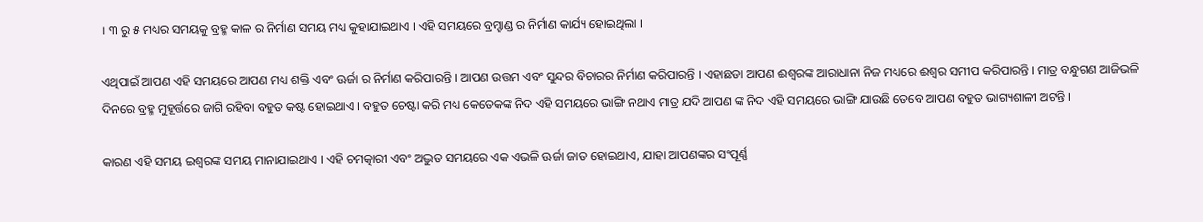। ୩ ରୁ ୫ ମଧ୍ୟର ସମୟକୁ ବ୍ରହ୍ମ କାଳ ର ନିର୍ମାଣ ସମୟ ମଧ୍ୟ କୁହାଯାଇଥାଏ । ଏହି ସମୟରେ ବ୍ରମ୍ହାଣ୍ଡ ର ନିର୍ମାଣ କାର୍ଯ୍ୟ ହୋଇଥିଲା ।

ଏଥିପାଇଁ ଆପଣ ଏହି ସମୟରେ ଆପଣ ମଧ୍ୟ ଶକ୍ତି ଏବଂ ଊର୍ଜା ର ନିର୍ମାଣ କରିପାରନ୍ତି । ଆପଣ ଉତ୍ତମ ଏବଂ ସୁନ୍ଦର ବିଚାରର ନିର୍ମାଣ କରିପାରନ୍ତି । ଏହାଛଡା ଆପଣ ଈଶ୍ବରଙ୍କ ଆରାଧାନା ନିଜ ମଧ୍ୟରେ ଈଶ୍ଵର ସମୀପ କରିପାରନ୍ତି । ମାତ୍ର ବନ୍ଧୁଗଣ ଆଜିଭଳି ଦିନରେ ବ୍ରହ୍ମ ମୁହୂର୍ତ୍ତରେ ଜାଗି ରହିବା ବହୁତ କଷ୍ଟ ହୋଇଥାଏ । ବହୁତ ଚେଷ୍ଟା କରି ମଧ୍ୟ କେତେକଙ୍କ ନିଦ ଏହି ସମୟରେ ଭାଙ୍ଗି ନଥାଏ ମାତ୍ର ଯଦି ଆପଣ ଙ୍କ ନିଦ ଏହି ସମୟରେ ଭାଙ୍ଗି ଯାଉଛି ତେବେ ଆପଣ ବହୁତ ଭାଗ୍ୟଶାଳୀ ଅଟନ୍ତି ।

କାରଣ ଏହି ସମୟ ଇଶ୍ଵରଙ୍କ ସମୟ ମାନାଯାଇଥାଏ । ଏହି ଚମତ୍କାରୀ ଏବଂ ଅଦ୍ଭୁତ ସମୟରେ ଏକ ଏଭଳି ଊର୍ଜା ଜାତ ହୋଇଥାଏ, ଯାହା ଆପଣଙ୍କର ସଂପୂର୍ଣ୍ଣ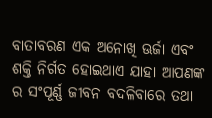ବାତାବରଣ ଏକ ଅନୋଖି ଊର୍ଜା ଏବଂ ଶକ୍ତି ନିର୍ଗତ ହୋଇଥାଏ ଯାହା ଆପଣଙ୍କ ର ସଂପୂର୍ଣ୍ଣ ଜୀବନ ବଦଳିବାରେ ତଥା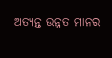ଅତ୍ୟନ୍ତ ଉନ୍ନତ ମାନର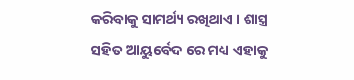କରିବାକୁ ସାମର୍ଥ୍ୟ ରଖିଥାଏ । ଶାସ୍ତ୍ର ସହିତ ଆୟୁର୍ବେଦ ରେ ମଧ୍ୟ ଏହାକୁ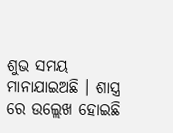ଶୁଭ ସମୟ ମାନାଯାଇଅଛି । ଶାସ୍ତ୍ର ରେ ଉଲ୍ଲେଖ ହୋଇଛି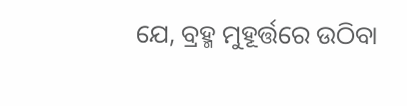ଯେ, ବ୍ରହ୍ମ ମୁହୂର୍ତ୍ତରେ ଉଠିବା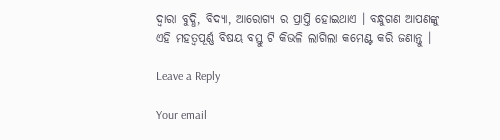ଦ୍ଵାରା ବୁଦ୍ଧି, ବିଦ୍ୟା, ଆରୋଗ୍ଯ ର ପ୍ରାପ୍ତି ହୋଇଥାଏ । ବନ୍ଧୁଗଣ ଆପଣଙ୍କୁ ଏହି ମହତ୍ଵପୂର୍ଣ୍ଣ ବିଷୟ ବସ୍ତୁ ଟି କିଭଳି ଲାଗିଲା କମେଣ୍ଟ କରି ଜଣାନ୍ତୁ ।

Leave a Reply

Your email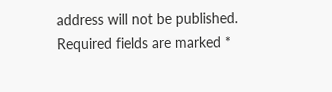address will not be published. Required fields are marked *